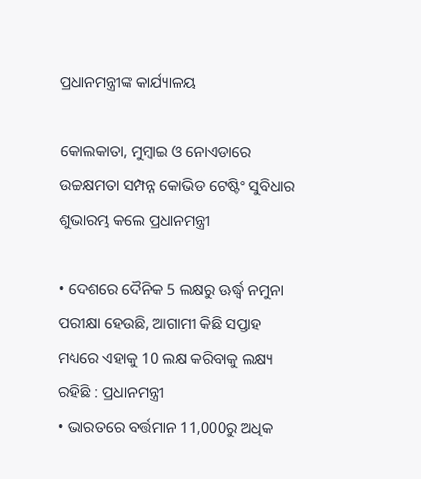ପ୍ରଧାନମନ୍ତ୍ରୀଙ୍କ କାର୍ଯ୍ୟାଳୟ

କୋଲକାତା, ମୁମ୍ବାଇ ଓ ନୋଏଡାରେ ଉଚ୍ଚକ୍ଷମତା ସମ୍ପନ୍ନ କୋଭିଡ ଟେଷ୍ଟିଂ ସୁବିଧାର ଶୁଭାରମ୍ଭ କଲେ ପ୍ରଧାନମନ୍ତ୍ରୀ

• ଦେଶରେ ଦୈନିକ 5 ଲକ୍ଷରୁ ଊର୍ଦ୍ଧ୍ଵ ନମୁନା ପରୀକ୍ଷା ହେଉଛି, ଆଗାମୀ କିଛି ସପ୍ତାହ ମଧ୍ୟରେ ଏହାକୁ 10 ଲକ୍ଷ କରିବାକୁ ଲକ୍ଷ୍ୟ ରହିଛି : ପ୍ରଧାନମନ୍ତ୍ରୀ
• ଭାରତରେ ବର୍ତ୍ତମାନ 11,000ରୁ ଅଧିକ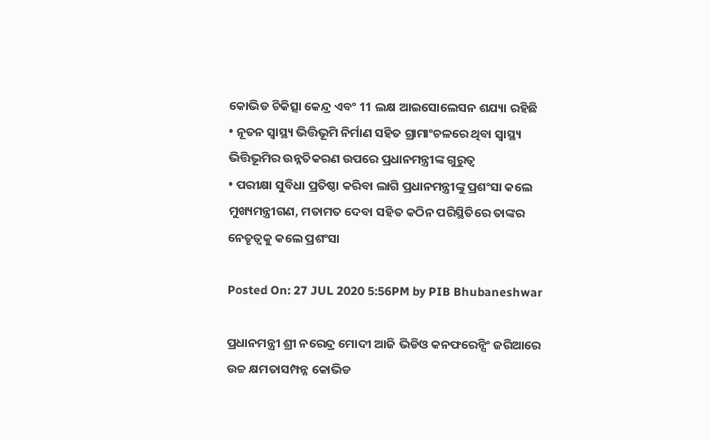କୋଭିଡ ଚିକିତ୍ସା କେନ୍ଦ୍ର ଏବଂ 11 ଲକ୍ଷ ଆଇସୋଲେସନ ଶଯ୍ୟା ରହିଛି
• ନୂତନ ସ୍ୱାସ୍ଥ୍ୟ ଭିତ୍ତିଭୂମି ନିର୍ମାଣ ସହିତ ଗ୍ରାମାଂଚଳରେ ଥିବା ସ୍ୱାସ୍ଥ୍ୟ ଭିତ୍ତିଭୂମିର ଉନ୍ନତିକରଣ ଉପରେ ପ୍ରଧାନମନ୍ତ୍ରୀଙ୍କ ଗୁରୁତ୍ୱ
• ପରୀକ୍ଷା ସୁବିଧା ପ୍ରତିଷ୍ଠା କରିବା ଲାଗି ପ୍ରଧାନମନ୍ତ୍ରୀଙ୍କୁ ପ୍ରଶଂସା କଲେ ମୁଖ୍ୟମନ୍ତ୍ରୀଗଣ, ମତାମତ ଦେବା ସହିତ କଠିନ ପରିସ୍ଥିତିରେ ତାଙ୍କର ନେତୃତ୍ୱକୁ କଲେ ପ୍ରଶଂସା

Posted On: 27 JUL 2020 5:56PM by PIB Bhubaneshwar

ପ୍ରଧାନମନ୍ତ୍ରୀ ଶ୍ରୀ ନରେନ୍ଦ୍ର ମୋଦୀ ଆଜି ଭିଡିଓ କନଫରେନ୍ସିଂ ଜରିଆରେ ଉଚ୍ଚ କ୍ଷମତାସମ୍ପନ୍ନ କୋଭିଡ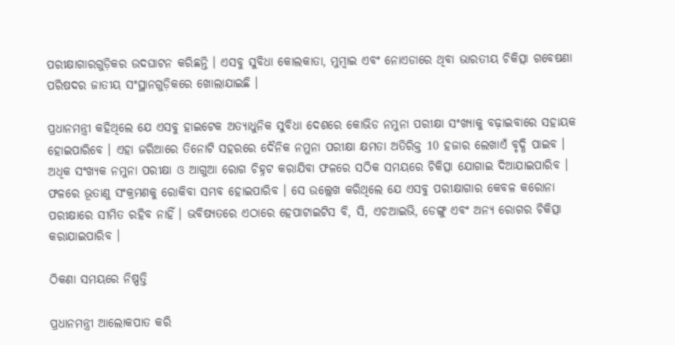ପରୀକ୍ଷାଗାରଗୁଡ଼ିକର ଉଦଘାଟନ କରିଛନ୍ତି । ଏସବୁ ସୁବିଧା କୋଲକାତା, ମୁମ୍ବାଇ ଏବଂ ନୋଏଡାରେ ଥିବା ଭାରତୀୟ ଚିକିତ୍ସା ଗବେଷଣା ପରିଷଦର ଜାତୀୟ ସଂସ୍ଥାନଗୁଡ଼ିକରେ ଖୋଲାଯାଇଛି ।

ପ୍ରଧାନମନ୍ତ୍ରୀ କହିଥିଲେ ଯେ ଏସବୁ ହାଇଟେକ ଅତ୍ୟାଧୁନିକ ସୁବିଧା ଦେଶରେ କୋଭିଡ ନମୁନା ପରୀକ୍ଷା ସଂଖ୍ୟାକୁ ବଢ଼ାଇବାରେ ସହାୟକ ହୋଇପାରିବେ । ଏହା ଜରିଆରେ ତିନୋଟି ସହରରେ ଦୈନିକ ନମୁନା ପରୀକ୍ଷା କ୍ଷମତା ଅତିରିକ୍ତ 10 ହଜାର ଲେଖାଏଁ ବୃଦ୍ଧି ପାଇବ । ଅଧିକ ସଂଖ୍ୟକ ନମୁନା ପରୀକ୍ଷା ଓ ଆଗୁଆ ରୋଗ ଚିହ୍ନଟ କରାଯିବା ଫଳରେ ସଠିକ ସମୟରେ ଚିକିତ୍ସା ଯୋଗାଇ ଦିଆଯାଇପାରିବ । ଫଳରେ ଭୂତାଣୁ ସଂକ୍ରମଣକୁ ରୋକିବା ସମ୍ଭବ ହୋଇପାରିବ । ସେ ଉଲ୍ଲେଖ କରିଥିଲେ ଯେ ଏସବୁ ପରୀକ୍ଷାଗାର କେବଳ କରୋନା ପରୀକ୍ଷାରେ ସୀମିତ ରହିବ ନାହିଁ । ଭବିଷ୍ୟତରେ ଏଠାରେ ହେପାଟାଇଟିସ ବି, ସି, ଏଚଆଇଭି, ଡେଙ୍ଗୁ ଏବଂ ଅନ୍ୟ ରୋଗର ଚିକିତ୍ସା କରାଯାଇପାରିବ ।

ଠିକଣା ସମୟରେ ନିଷ୍ପତ୍ତି

ପ୍ରଧାନମନ୍ତ୍ରୀ ଆଲୋକପାତ କରି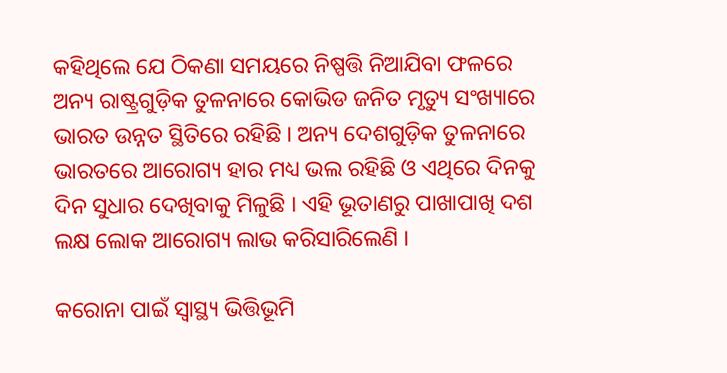କହିଥିଲେ ଯେ ଠିକଣା ସମୟରେ ନିଷ୍ପତ୍ତି ନିଆଯିବା ଫଳରେ ଅନ୍ୟ ରାଷ୍ଟ୍ରଗୁଡ଼ିକ ତୁଳନାରେ କୋଭିଡ ଜନିତ ମୃତ୍ୟୁ ସଂଖ୍ୟାରେ ଭାରତ ଉନ୍ନତ ସ୍ଥିତିରେ ରହିଛି । ଅନ୍ୟ ଦେଶଗୁଡ଼ିକ ତୁଳନାରେ ଭାରତରେ ଆରୋଗ୍ୟ ହାର ମଧ୍ୟ ଭଲ ରହିଛି ଓ ଏଥିରେ ଦିନକୁ ଦିନ ସୁଧାର ଦେଖିବାକୁ ମିଳୁଛି । ଏହି ଭୂତାଣରୁ ପାଖାପାଖି ଦଶ ଲକ୍ଷ ଲୋକ ଆରୋଗ୍ୟ ଲାଭ କରିସାରିଲେଣି ।

କରୋନା ପାଇଁ ସ୍ୱାସ୍ଥ୍ୟ ଭିତ୍ତିଭୂମି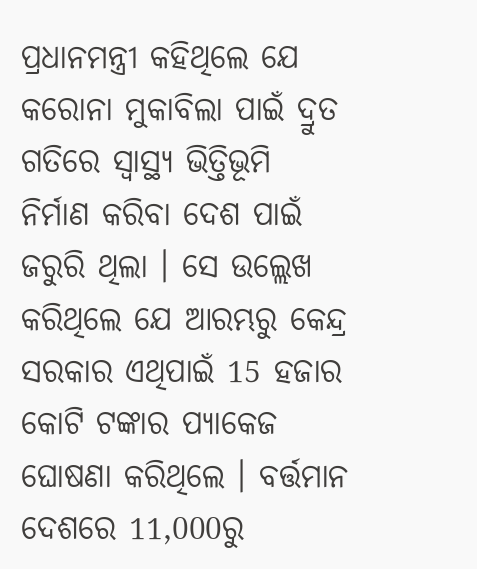ପ୍ରଧାନମନ୍ତ୍ରୀ କହିଥିଲେ ଯେ କରୋନା ମୁକାବିଲା ପାଇଁ ଦ୍ରୁତ ଗତିରେ ସ୍ୱାସ୍ଥ୍ୟ ଭିତ୍ତିଭୂମି ନିର୍ମାଣ କରିବା ଦେଶ ପାଇଁ ଜରୁରି ଥିଲା । ସେ ଉଲ୍ଲେଖ କରିଥିଲେ ଯେ ଆରମ୍ଭରୁ କେନ୍ଦ୍ର ସରକାର ଏଥିପାଇଁ 15 ହଜାର କୋଟି ଟଙ୍କାର ପ୍ୟାକେଜ ଘୋଷଣା କରିଥିଲେ । ବର୍ତ୍ତମାନ ଦେଶରେ 11,000ରୁ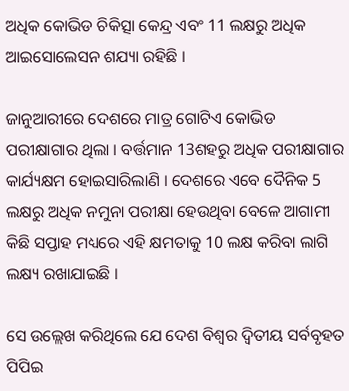ଅଧିକ କୋଭିଡ ଚିକିତ୍ସା କେନ୍ଦ୍ର ଏବଂ 11 ଲକ୍ଷରୁ ଅଧିକ ଆଇସୋଲେସନ ଶଯ୍ୟା ରହିଛି ।

ଜାନୁଆରୀରେ ଦେଶରେ ମାତ୍ର ଗୋଟିଏ କୋଭିଡ ପରୀକ୍ଷାଗାର ଥିଲା । ବର୍ତ୍ତମାନ 13ଶହରୁ ଅଧିକ ପରୀକ୍ଷାଗାର କାର୍ଯ୍ୟକ୍ଷମ ହୋଇସାରିଲାଣି । ଦେଶରେ ଏବେ ଦୈନିକ 5 ଲକ୍ଷରୁ ଅଧିକ ନମୁନା ପରୀକ୍ଷା ହେଉଥିବା ବେଳେ ଆଗାମୀ କିଛି ସପ୍ତାହ ମଧ୍ୟରେ ଏହି କ୍ଷମତାକୁ 10 ଲକ୍ଷ କରିବା ଲାଗି ଲକ୍ଷ୍ୟ ରଖାଯାଇଛି ।

ସେ ଉଲ୍ଲେଖ କରିଥିଲେ ଯେ ଦେଶ ବିଶ୍ୱର ଦ୍ୱିତୀୟ ସର୍ବବୃହତ ପିପିଇ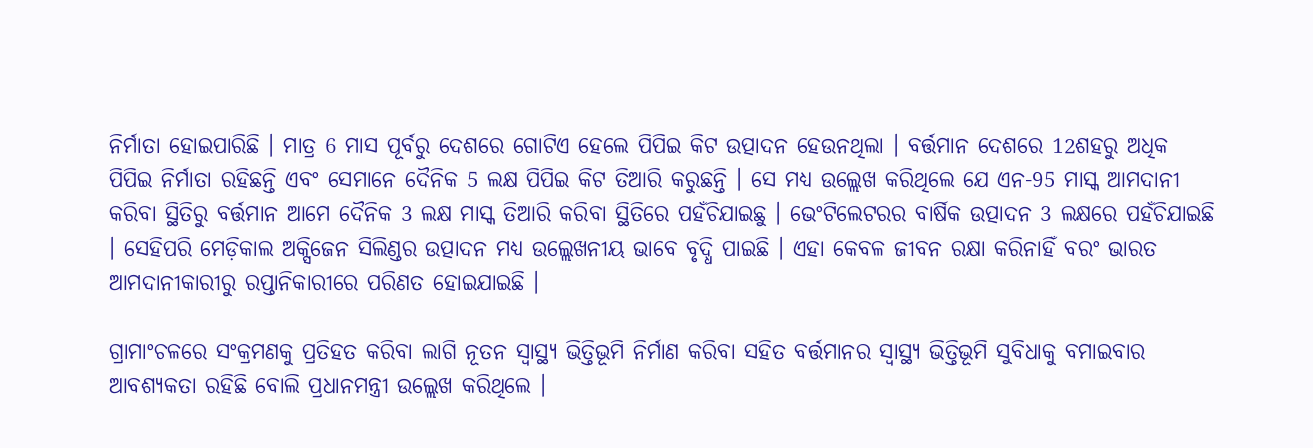ନିର୍ମାତା ହୋଇପାରିଛି । ମାତ୍ର 6 ମାସ ପୂର୍ବରୁ ଦେଶରେ ଗୋଟିଏ ହେଲେ ପିପିଇ କିଟ ଉତ୍ପାଦନ ହେଉନଥିଲା । ବର୍ତ୍ତମାନ ଦେଶରେ 12ଶହରୁ ଅଧିକ ପିପିଇ ନିର୍ମାତା ରହିଛନ୍ତି ଏବଂ ସେମାନେ ଦୈନିକ 5 ଲକ୍ଷ ପିପିଇ କିଟ ତିଆରି କରୁଛନ୍ତି । ସେ ମଧ୍ୟ ଉଲ୍ଲେଖ କରିଥିଲେ ଯେ ଏନ-95 ମାସ୍କ ଆମଦାନୀ କରିବା ସ୍ଥିତିରୁ ବର୍ତ୍ତମାନ ଆମେ ଦୈନିକ 3 ଲକ୍ଷ ମାସ୍କ ତିଆରି କରିବା ସ୍ଥିତିରେ ପହଁଚିଯାଇଛୁ । ଭେଂଟିଲେଟରର ବାର୍ଷିକ ଉତ୍ପାଦନ 3 ଲକ୍ଷରେ ପହଁଚିଯାଇଛି  । ସେହିପରି ମେଡ଼ିକାଲ ଅକ୍ସିଜେନ ସିଲିଣ୍ଡର ଉତ୍ପାଦନ ମଧ୍ୟ ଉଲ୍ଲେଖନୀୟ ଭାବେ ବୃଦ୍ଧି ପାଇଛି । ଏହା କେବଳ ଜୀବନ ରକ୍ଷା କରିନାହିଁ ବରଂ ଭାରତ ଆମଦାନୀକାରୀରୁ ରପ୍ତାନିକାରୀରେ ପରିଣତ ହୋଇଯାଇଛି ।

ଗ୍ରାମାଂଚଳରେ ସଂକ୍ରମଣକୁ ପ୍ରତିହତ କରିବା ଲାଗି ନୂତନ ସ୍ୱାସ୍ଥ୍ୟ ଭିତ୍ତିଭୂମି ନିର୍ମାଣ କରିବା ସହିତ ବର୍ତ୍ତମାନର ସ୍ୱାସ୍ଥ୍ୟ ଭିତ୍ତିଭୂମି ସୁବିଧାକୁ ବମାଇବାର ଆବଶ୍ୟକତା ରହିଛି ବୋଲି ପ୍ରଧାନମନ୍ତ୍ରୀ ଉଲ୍ଲେଖ କରିଥିଲେ ।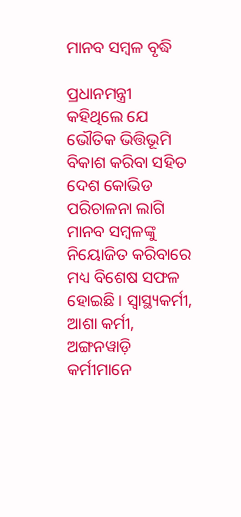ମାନବ ସମ୍ବଳ ବୃଦ୍ଧି

ପ୍ରଧାନମନ୍ତ୍ରୀ କହିଥିଲେ ଯେ ଭୌତିକ ଭିତ୍ତିଭୂମି ବିକାଶ କରିବା ସହିତ ଦେଶ କୋଭିଡ ପରିଚାଳନା ଲାଗି ମାନବ ସମ୍ବଳଙ୍କୁ ନିୟୋଜିତ କରିବାରେ ମଧ୍ୟ ବିଶେଷ ସଫଳ ହୋଇଛି । ସ୍ୱାସ୍ଥ୍ୟକର୍ମୀ, ଆଶା କର୍ମୀ, ଅଙ୍ଗନୱାଡ଼ି କର୍ମୀମାନେ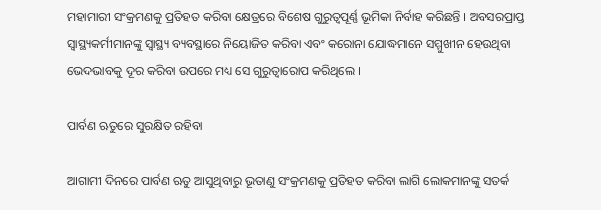ମହାମାରୀ ସଂକ୍ରମଣକୁ ପ୍ରତିହତ କରିବା କ୍ଷେତ୍ରରେ ବିଶେଷ ଗୁରୁତ୍ୱପୂର୍ଣ୍ଣ ଭୂମିକା ନିର୍ବାହ କରିଛନ୍ତି । ଅବସରପ୍ରାପ୍ତ ସ୍ୱାସ୍ଥ୍ୟକର୍ମୀମାନଙ୍କୁ ସ୍ୱାସ୍ଥ୍ୟ ବ୍ୟବସ୍ଥାରେ ନିୟୋଜିତ କରିବା ଏବଂ କରୋନା ଯୋଦ୍ଧମାନେ ସମ୍ମୁଖୀନ ହେଉଥିବା ଭେଦଭାବକୁ ଦୂର କରିବା ଉପରେ ମଧ୍ୟ ସେ ଗୁରୁତ୍ୱାରୋପ କରିଥିଲେ ।

ପାର୍ବଣ ଋତୁରେ ସୁରକ୍ଷିତ ରହିବା

ଆଗାମୀ ଦିନରେ ପାର୍ବଣ ଋତୁ ଆସୁଥିବାରୁ ଭୂତାଣୁ ସଂକ୍ରମଣକୁ ପ୍ରତିହତ କରିବା ଲାଗି ଲୋକମାନଙ୍କୁ ସତର୍କ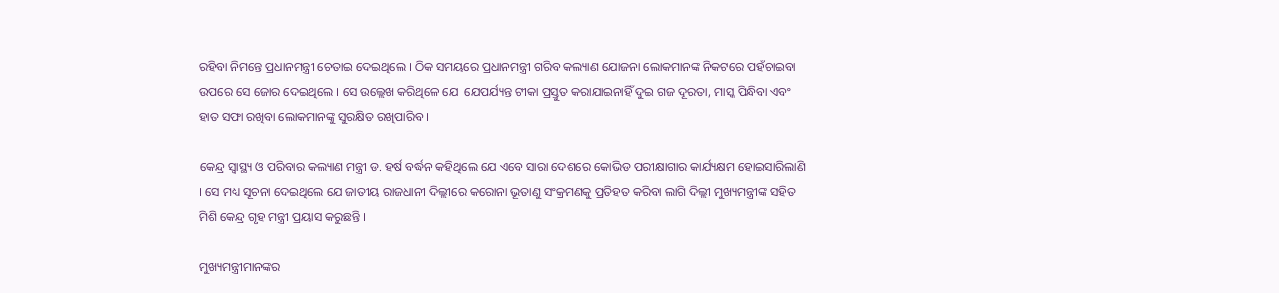ରହିବା ନିମନ୍ତେ ପ୍ରଧାନମନ୍ତ୍ରୀ ଚେତାଇ ଦେଇଥିଲେ । ଠିକ ସମୟରେ ପ୍ରଧାନମନ୍ତ୍ରୀ ଗରିବ କଲ୍ୟାଣ ଯୋଜନା ଲୋକମାନଙ୍କ ନିକଟରେ ପହଁଚାଇବା ଉପରେ ସେ ଜୋର ଦେଇଥିଲେ । ସେ ଉଲ୍ଲେଖ କରିଥିଳେ ଯେ  ଯେପର୍ଯ୍ୟନ୍ତ ଟୀକା ପ୍ରସ୍ତୁତ କରାଯାଇନାହିଁ ଦୁଇ ଗଜ ଦୂରତା, ମାସ୍କ ପିନ୍ଧିବା ଏବଂ ହାତ ସଫା ରଖିବା ଲୋକମାନଙ୍କୁ ସୁରକ୍ଷିତ ରଖିପାରିବ ।

କେନ୍ଦ୍ର ସ୍ୱାସ୍ଥ୍ୟ ଓ ପରିବାର କଲ୍ୟାଣ ମନ୍ତ୍ରୀ ଡ. ହର୍ଷ ବର୍ଦ୍ଧନ କହିଥିଲେ ଯେ ଏବେ ସାରା ଦେଶରେ କୋଭିଡ ପରୀକ୍ଷାଗାର କାର୍ଯ୍ୟକ୍ଷମ ହୋଇସାରିଲାଣି । ସେ ମଧ୍ୟ ସୂଚନା ଦେଇଥିଲେ ଯେ ଜାତୀୟ ରାଜଧାନୀ ଦିଲ୍ଲୀରେ କରୋନା ଭୂତାଣୁ ସଂକ୍ରମଣକୁ ପ୍ରତିହତ କରିବା ଲାଗି ଦିଲ୍ଲୀ ମୁଖ୍ୟମନ୍ତ୍ରୀଙ୍କ ସହିତ ମିଶି କେନ୍ଦ୍ର ଗୃହ ମନ୍ତ୍ରୀ ପ୍ରୟାସ କରୁଛନ୍ତି ।

ମୁଖ୍ୟମନ୍ତ୍ରୀମାନଙ୍କର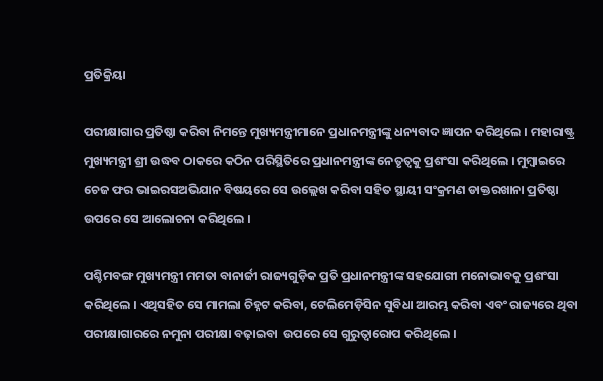ପ୍ରତିକ୍ରିୟା

ପରୀକ୍ଷାଗାର ପ୍ରତିଷ୍ଠା କରିବା ନିମନ୍ତେ ମୁଖ୍ୟମନ୍ତ୍ରୀମାନେ ପ୍ରଧାନମନ୍ତ୍ରୀଙ୍କୁ ଧନ୍ୟବାଦ ଜ୍ଞାପନ କରିଥିଲେ । ମହାରାଷ୍ଟ୍ର ମୁଖ୍ୟମନ୍ତ୍ରୀ ଶ୍ରୀ ଉଦ୍ଧବ ଠାକରେ କଠିନ ପରିସ୍ଥିତିରେ ପ୍ରଧାନମନ୍ତ୍ରୀଙ୍କ ନେତୃତ୍ୱକୁ ପ୍ରଶଂସା କରିଥିଲେ । ମୁମ୍ବାଇରେ ଚେଜ ଫର ଭାଇରସଅଭିଯାନ ବିଷୟରେ ସେ ଉଲ୍ଲେଖ କରିବା ସହିତ ସ୍ଥାୟୀ ସଂକ୍ରମଣ ଡାକ୍ତରଖାନା ପ୍ରତିଷ୍ଠା ଉପରେ ସେ ଆଲୋଚନା କରିଥିଲେ ।

ପଶ୍ଚିମବଙ୍ଗ ମୁଖ୍ୟମନ୍ତ୍ରୀ ମମତା ବାନାର୍ଜୀ ରାଜ୍ୟଗୁଡ଼ିକ ପ୍ରତି ପ୍ରଧାନମନ୍ତ୍ରୀଙ୍କ ସହଯୋଗୀ ମନୋଭାବକୁ ପ୍ରଶଂସା କରିଥିଲେ । ଏଥିସହିତ ସେ ମାମଲା ଚିହ୍ନଟ କରିବା, ଟେଲିମେଡ଼ିସିନ ସୁବିଧା ଆରମ୍ଭ କରିବା ଏବଂ ରାଜ୍ୟରେ ଥିବା ପରୀକ୍ଷାଗାରରେ ନମୁନା ପରୀକ୍ଷା ବଢ଼ାଇବା  ଉପରେ ସେ ଗୁରୁତ୍ୱାରୋପ କରିଥିଲେ ।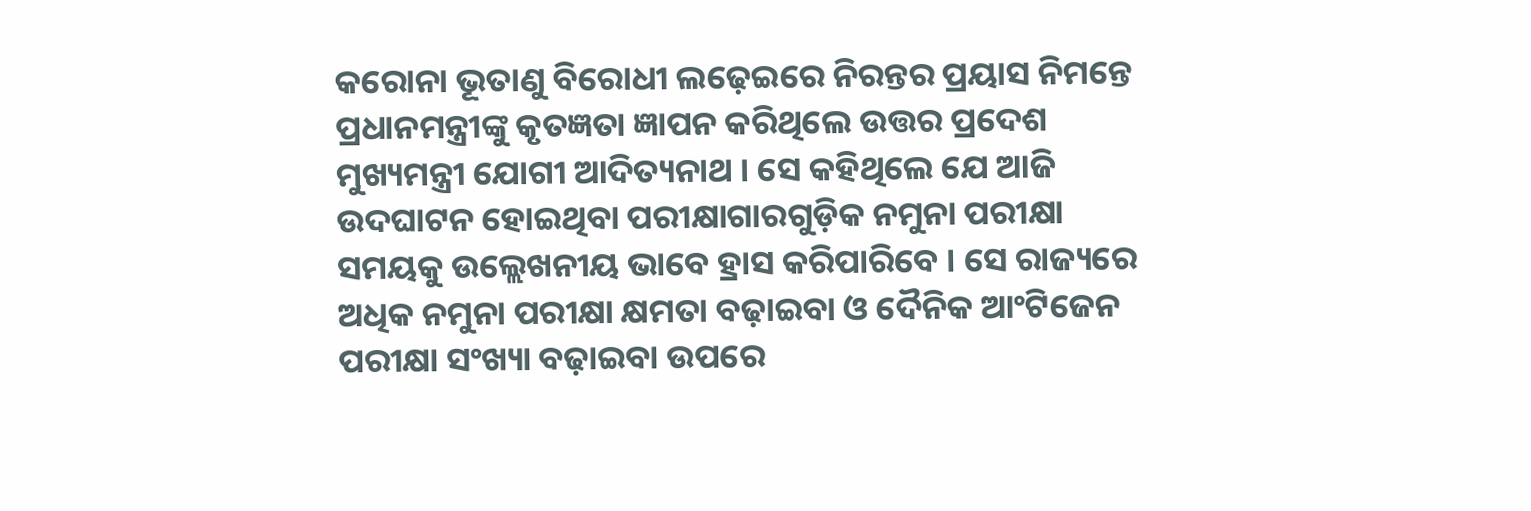କରୋନା ଭୂତାଣୁ ବିରୋଧୀ ଲଢ଼େଇରେ ନିରନ୍ତର ପ୍ରୟାସ ନିମନ୍ତେ ପ୍ରଧାନମନ୍ତ୍ରୀଙ୍କୁ କୃତଜ୍ଞତା ଜ୍ଞାପନ କରିଥିଲେ ଉତ୍ତର ପ୍ରଦେଶ ମୁଖ୍ୟମନ୍ତ୍ରୀ ଯୋଗୀ ଆଦିତ୍ୟନାଥ । ସେ କହିଥିଲେ ଯେ ଆଜି ଉଦଘାଟନ ହୋଇଥିବା ପରୀକ୍ଷାଗାରଗୁଡ଼ିକ ନମୁନା ପରୀକ୍ଷା ସମୟକୁ ଉଲ୍ଲେଖନୀୟ ଭାବେ ହ୍ରାସ କରିପାରିବେ । ସେ ରାଜ୍ୟରେ ଅଧିକ ନମୁନା ପରୀକ୍ଷା କ୍ଷମତା ବଢ଼ାଇବା ଓ ଦୈନିକ ଆଂଟିଜେନ ପରୀକ୍ଷା ସଂଖ୍ୟା ବଢ଼ାଇବା ଉପରେ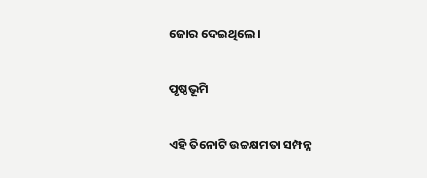ଜୋର ଦେଇଥିଲେ ।

ପୃଷ୍ଠଭୂମି

ଏହି ତିନୋଟି ଉଚ୍ଚକ୍ଷମତା ସମ୍ପନ୍ନ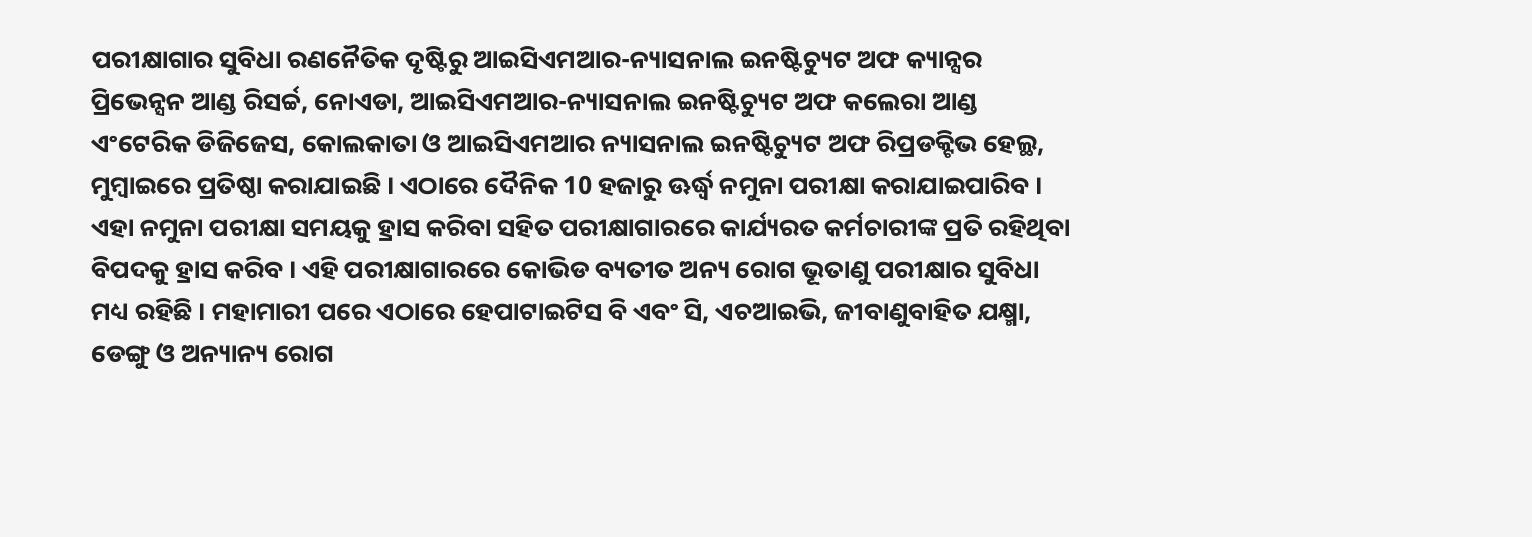ପରୀକ୍ଷାଗାର ସୁବିଧା ରଣନୈତିକ ଦୃଷ୍ଟିରୁ ଆଇସିଏମଆର-ନ୍ୟାସନାଲ ଇନଷ୍ଟିଚ୍ୟୁଟ ଅଫ କ୍ୟାନ୍ସର ପ୍ରିଭେନ୍ସନ ଆଣ୍ଡ ରିସର୍ଚ୍ଚ, ନୋଏଡା, ଆଇସିଏମଆର-ନ୍ୟାସନାଲ ଇନଷ୍ଟିଚ୍ୟୁଟ ଅଫ କଲେରା ଆଣ୍ଡ ଏଂଟେରିକ ଡିଜିଜେସ, କୋଲକାତା ଓ ଆଇସିଏମଆର ନ୍ୟାସନାଲ ଇନଷ୍ଟିଚ୍ୟୁଟ ଅଫ ରିପ୍ରଡକ୍ଟିଭ ହେଲ୍ଥ, ମୁମ୍ବାଇରେ ପ୍ରତିଷ୍ଠା କରାଯାଇଛି । ଏଠାରେ ଦୈନିକ 10 ହଜାରୁ ଊର୍ଦ୍ଧ୍ଵ ନମୁନା ପରୀକ୍ଷା କରାଯାଇପାରିବ । ଏହା ନମୁନା ପରୀକ୍ଷା ସମୟକୁ ହ୍ରାସ କରିବା ସହିତ ପରୀକ୍ଷାଗାରରେ କାର୍ଯ୍ୟରତ କର୍ମଚାରୀଙ୍କ ପ୍ରତି ରହିଥିବା ବିପଦକୁ ହ୍ରାସ କରିବ । ଏହି ପରୀକ୍ଷାଗାରରେ କୋଭିଡ ବ୍ୟତୀତ ଅନ୍ୟ ରୋଗ ଭୂତାଣୁ ପରୀକ୍ଷାର ସୁବିଧା ମଧ୍ୟ ରହିଛି । ମହାମାରୀ ପରେ ଏଠାରେ ହେପାଟାଇଟିସ ବି ଏବଂ ସି, ଏଚଆଇଭି, ଜୀବାଣୁବାହିତ ଯକ୍ଷ୍ମା, ଡେଙ୍ଗୁ ଓ ଅନ୍ୟାନ୍ୟ ରୋଗ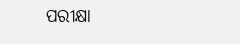ପରୀକ୍ଷା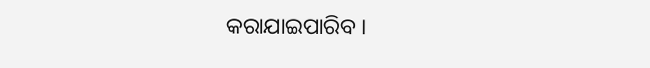କରାଯାଇପାରିବ ।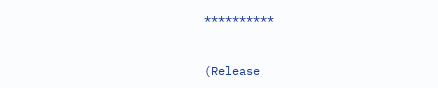**********



(Release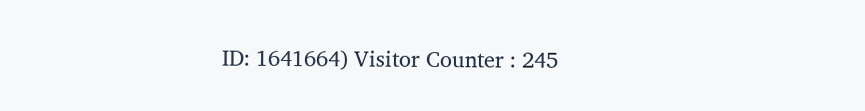ID: 1641664) Visitor Counter : 245